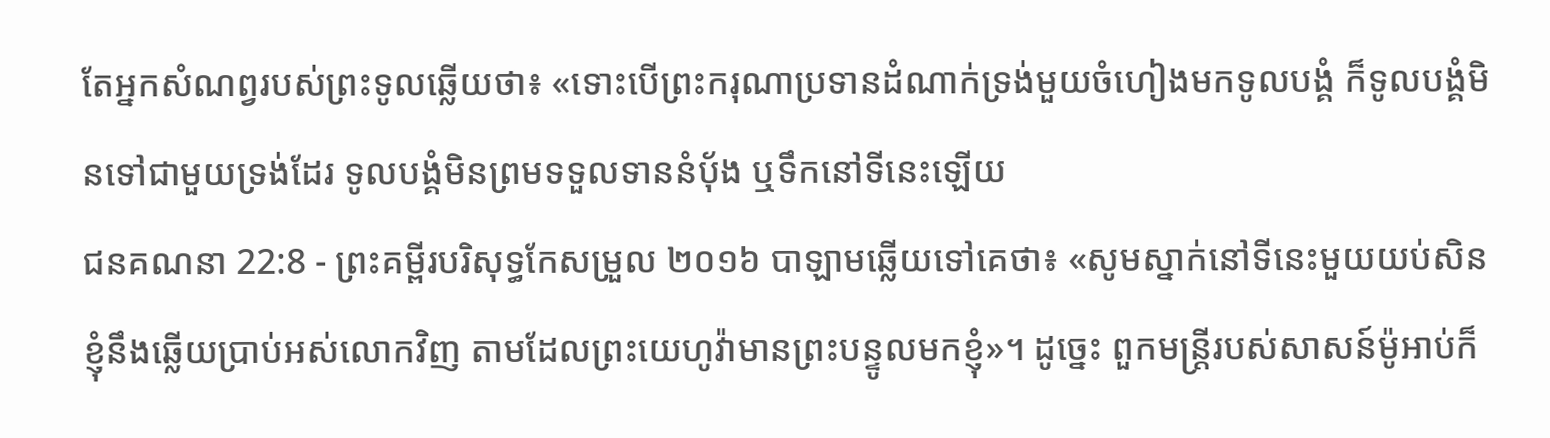តែអ្នកសំណព្វរបស់ព្រះទូលឆ្លើយថា៖ «ទោះបើព្រះករុណាប្រទានដំណាក់ទ្រង់មួយចំហៀងមកទូលបង្គំ ក៏ទូលបង្គំមិនទៅជាមួយទ្រង់ដែរ ទូលបង្គំមិនព្រមទទួលទាននំបុ័ង ឬទឹកនៅទីនេះឡើយ
ជនគណនា 22:8 - ព្រះគម្ពីរបរិសុទ្ធកែសម្រួល ២០១៦ បាឡាមឆ្លើយទៅគេថា៖ «សូមស្នាក់នៅទីនេះមួយយប់សិន ខ្ញុំនឹងឆ្លើយប្រាប់អស់លោកវិញ តាមដែលព្រះយេហូវ៉ាមានព្រះបន្ទូលមកខ្ញុំ»។ ដូច្នេះ ពួកមន្រ្ដីរបស់សាសន៍ម៉ូអាប់ក៏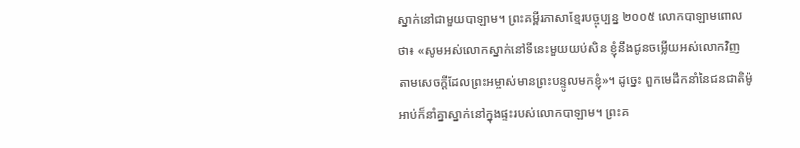ស្នាក់នៅជាមួយបាឡាម។ ព្រះគម្ពីរភាសាខ្មែរបច្ចុប្បន្ន ២០០៥ លោកបាឡាមពោលថា៖ «សូមអស់លោកស្នាក់នៅទីនេះមួយយប់សិន ខ្ញុំនឹងជូនចម្លើយអស់លោកវិញ តាមសេចក្ដីដែលព្រះអម្ចាស់មានព្រះបន្ទូលមកខ្ញុំ»។ ដូច្នេះ ពួកមេដឹកនាំនៃជនជាតិម៉ូអាប់ក៏នាំគ្នាស្នាក់នៅក្នុងផ្ទះរបស់លោកបាឡាម។ ព្រះគ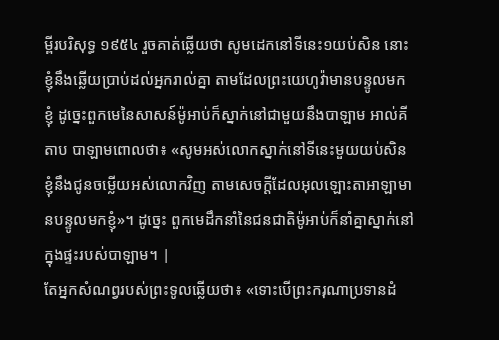ម្ពីរបរិសុទ្ធ ១៩៥៤ រួចគាត់ឆ្លើយថា សូមដេកនៅទីនេះ១យប់សិន នោះខ្ញុំនឹងឆ្លើយប្រាប់ដល់អ្នករាល់គ្នា តាមដែលព្រះយេហូវ៉ាមានបន្ទូលមកខ្ញុំ ដូច្នេះពួកមេនៃសាសន៍ម៉ូអាប់ក៏ស្នាក់នៅជាមួយនឹងបាឡាម អាល់គីតាប បាឡាមពោលថា៖ «សូមអស់លោកស្នាក់នៅទីនេះមួយយប់សិន ខ្ញុំនឹងជូនចម្លើយអស់លោកវិញ តាមសេចក្តីដែលអុលឡោះតាអាឡាមានបន្ទូលមកខ្ញុំ»។ ដូច្នេះ ពួកមេដឹកនាំនៃជនជាតិម៉ូអាប់ក៏នាំគ្នាស្នាក់នៅក្នុងផ្ទះរបស់បាឡាម។ |
តែអ្នកសំណព្វរបស់ព្រះទូលឆ្លើយថា៖ «ទោះបើព្រះករុណាប្រទានដំ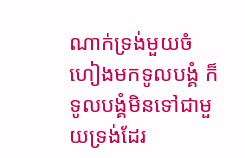ណាក់ទ្រង់មួយចំហៀងមកទូលបង្គំ ក៏ទូលបង្គំមិនទៅជាមួយទ្រង់ដែរ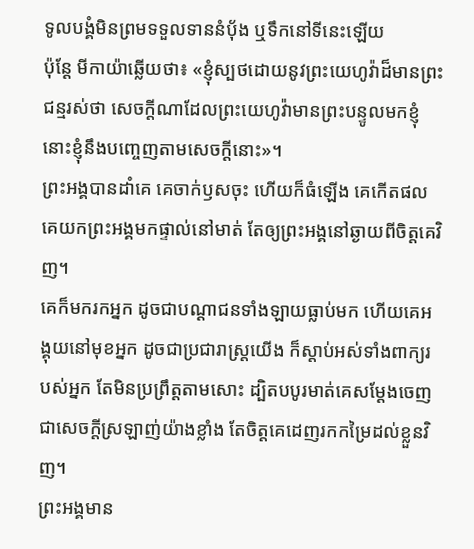ទូលបង្គំមិនព្រមទទួលទាននំបុ័ង ឬទឹកនៅទីនេះឡើយ
ប៉ុន្តែ មីកាយ៉ាឆ្លើយថា៖ «ខ្ញុំស្បថដោយនូវព្រះយេហូវ៉ាដ៏មានព្រះជន្មរស់ថា សេចក្ដីណាដែលព្រះយេហូវ៉ាមានព្រះបន្ទូលមកខ្ញុំ នោះខ្ញុំនឹងបញ្ចេញតាមសេចក្ដីនោះ»។
ព្រះអង្គបានដាំគេ គេចាក់ឫសចុះ ហើយក៏ធំឡើង គេកើតផល គេយកព្រះអង្គមកផ្ទាល់នៅមាត់ តែឲ្យព្រះអង្គនៅឆ្ងាយពីចិត្តគេវិញ។
គេក៏មករកអ្នក ដូចជាបណ្ដាជនទាំងឡាយធ្លាប់មក ហើយគេអង្គុយនៅមុខអ្នក ដូចជាប្រជារាស្ត្រយើង ក៏ស្តាប់អស់ទាំងពាក្យរបស់អ្នក តែមិនប្រព្រឹត្តតាមសោះ ដ្បិតបបូរមាត់គេសម្ដែងចេញជាសេចក្ដីស្រឡាញ់យ៉ាងខ្លាំង តែចិត្តគេដេញរកកម្រៃដល់ខ្លួនវិញ។
ព្រះអង្គមាន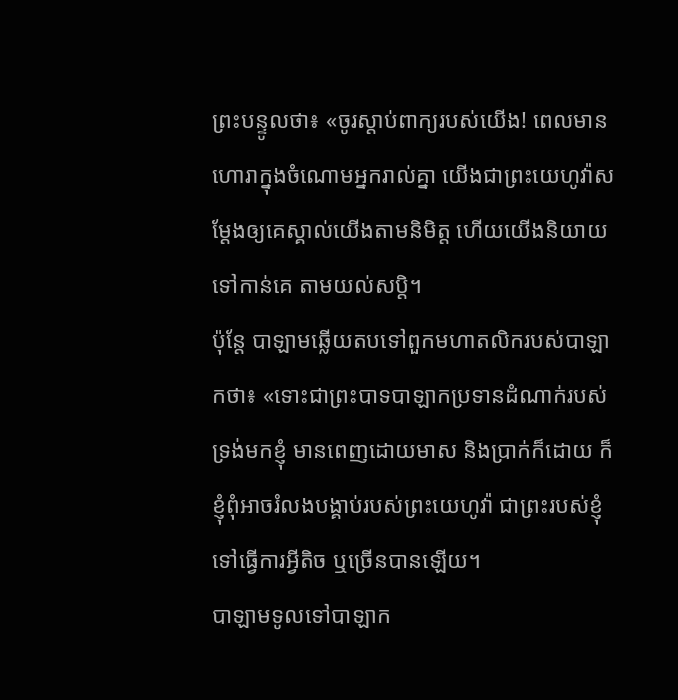ព្រះបន្ទូលថា៖ «ចូរស្តាប់ពាក្យរបស់យើង! ពេលមានហោរាក្នុងចំណោមអ្នករាល់គ្នា យើងជាព្រះយេហូវ៉ាសម្ដែងឲ្យគេស្គាល់យើងតាមនិមិត្ត ហើយយើងនិយាយទៅកាន់គេ តាមយល់សប្តិ។
ប៉ុន្តែ បាឡាមឆ្លើយតបទៅពួកមហាតលិករបស់បាឡាកថា៖ «ទោះជាព្រះបាទបាឡាកប្រទានដំណាក់របស់ទ្រង់មកខ្ញុំ មានពេញដោយមាស និងប្រាក់ក៏ដោយ ក៏ខ្ញុំពុំអាចរំលងបង្គាប់របស់ព្រះយេហូវ៉ា ជាព្រះរបស់ខ្ញុំ ទៅធ្វើការអ្វីតិច ឬច្រើនបានឡើយ។
បាឡាមទូលទៅបាឡាក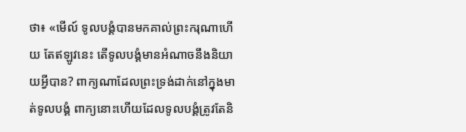ថា៖ «មើល៍ ទូលបង្គំបានមកគាល់ព្រះករុណាហើយ តែឥឡូវនេះ តើទូលបង្គំមានអំណាចនឹងនិយាយអ្វីបាន? ពាក្យណាដែលព្រះទ្រង់ដាក់នៅក្នុងមាត់ទូលបង្គំ ពាក្យនោះហើយដែលទូលបង្គំត្រូវតែនិ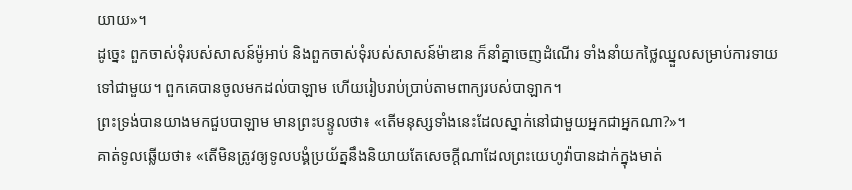យាយ»។
ដូច្នេះ ពួកចាស់ទុំរបស់សាសន៍ម៉ូអាប់ និងពួកចាស់ទុំរបស់សាសន៍ម៉ាឌាន ក៏នាំគ្នាចេញដំណើរ ទាំងនាំយកថ្លៃឈ្នួលសម្រាប់ការទាយទៅជាមួយ។ ពួកគេបានចូលមកដល់បាឡាម ហើយរៀបរាប់ប្រាប់តាមពាក្យរបស់បាឡាក។
ព្រះទ្រង់បានយាងមកជួបបាឡាម មានព្រះបន្ទូលថា៖ «តើមនុស្សទាំងនេះដែលស្នាក់នៅជាមួយអ្នកជាអ្នកណា?»។
គាត់ទូលឆ្លើយថា៖ «តើមិនត្រូវឲ្យទូលបង្គំប្រយ័ត្ននឹងនិយាយតែសេចក្ដីណាដែលព្រះយេហូវ៉ាបានដាក់ក្នុងមាត់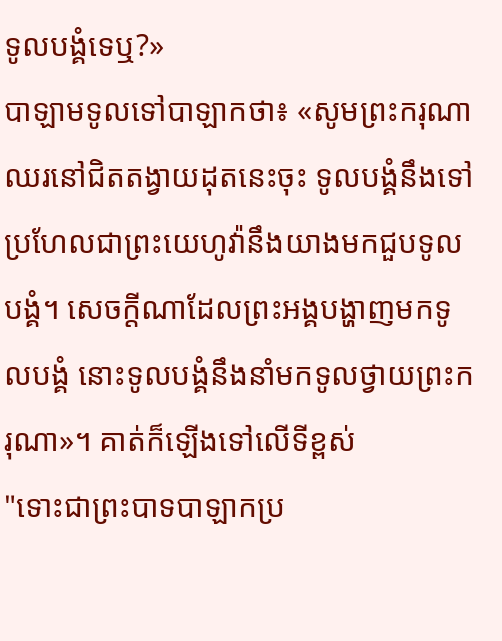ទូលបង្គំទេឬ?»
បាឡាមទូលទៅបាឡាកថា៖ «សូមព្រះករុណាឈរនៅជិតតង្វាយដុតនេះចុះ ទូលបង្គំនឹងទៅ ប្រហែលជាព្រះយេហូវ៉ានឹងយាងមកជួបទូលបង្គំ។ សេចក្ដីណាដែលព្រះអង្គបង្ហាញមកទូលបង្គំ នោះទូលបង្គំនឹងនាំមកទូលថ្វាយព្រះករុណា»។ គាត់ក៏ឡើងទៅលើទីខ្ពស់
"ទោះជាព្រះបាទបាឡាកប្រ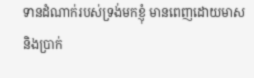ទានដំណាក់របស់ទ្រង់មកខ្ញុំ មានពេញដោយមាស និងប្រាក់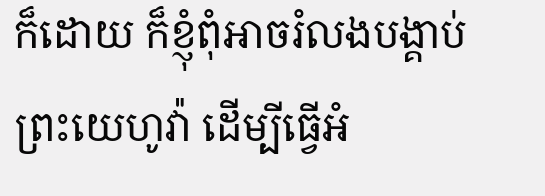ក៏ដោយ ក៏ខ្ញុំពុំអាចរំលងបង្គាប់ព្រះយេហូវ៉ា ដើម្បីធ្វើអំ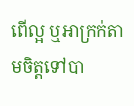ពើល្អ ឬអាក្រក់តាមចិត្តទៅបា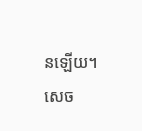នឡើយ។ សេច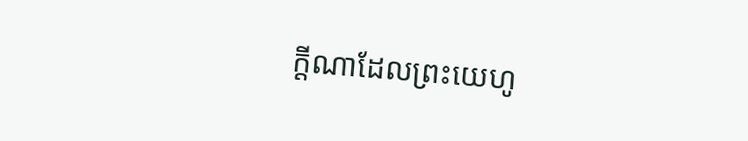ក្ដីណាដែលព្រះយេហូ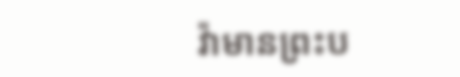វ៉ាមានព្រះប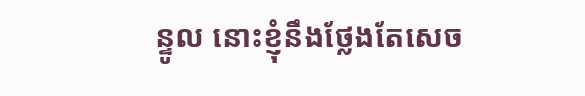ន្ទូល នោះខ្ញុំនឹងថ្លែងតែសេច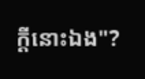ក្ដីនោះឯង"?